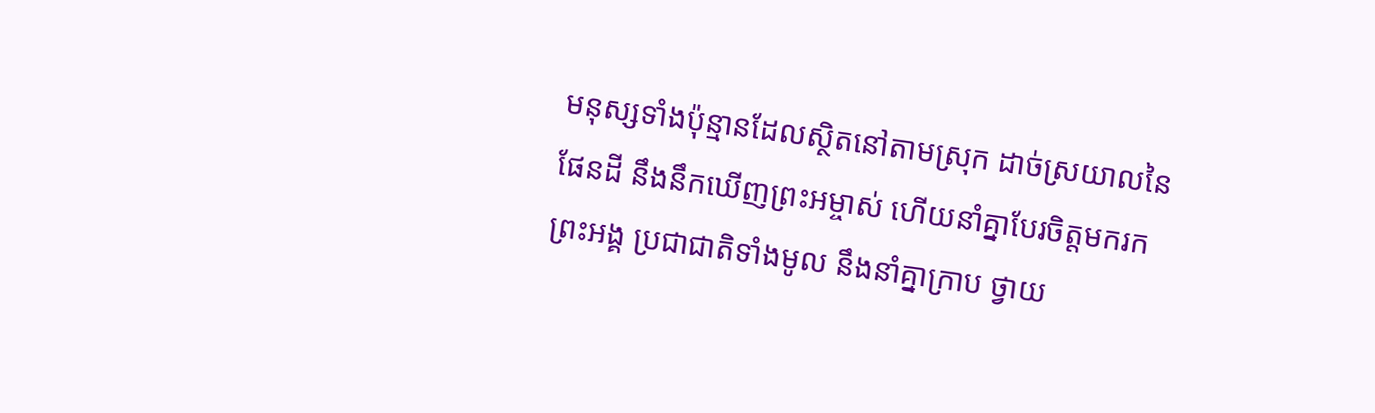មនុស្សទាំងប៉ុន្មានដែលស្ថិតនៅតាមស្រុក ដាច់ស្រយាលនៃផែនដី នឹងនឹកឃើញព្រះអម្ចាស់ ហើយនាំគ្នាបែរចិត្តមករកព្រះអង្គ ប្រជាជាតិទាំងមូល នឹងនាំគ្នាក្រាប ថ្វាយ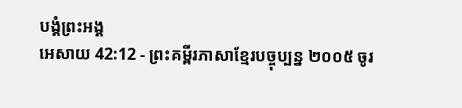បង្គំព្រះអង្គ
អេសាយ 42:12 - ព្រះគម្ពីរភាសាខ្មែរបច្ចុប្បន្ន ២០០៥ ចូរ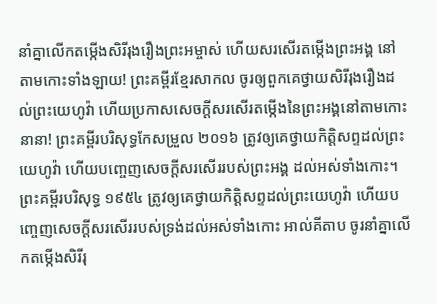នាំគ្នាលើកតម្កើងសិរីរុងរឿងព្រះអម្ចាស់ ហើយសរសើរតម្កើងព្រះអង្គ នៅតាមកោះទាំងឡាយ! ព្រះគម្ពីរខ្មែរសាកល ចូរឲ្យពួកគេថ្វាយសិរីរុងរឿងដល់ព្រះយេហូវ៉ា ហើយប្រកាសសេចក្ដីសរសើរតម្កើងនៃព្រះអង្គនៅតាមកោះនានា! ព្រះគម្ពីរបរិសុទ្ធកែសម្រួល ២០១៦ ត្រូវឲ្យគេថ្វាយកិត្តិសព្ទដល់ព្រះយេហូវ៉ា ហើយបញ្ចេញសេចក្ដីសរសើររបស់ព្រះអង្គ ដល់អស់ទាំងកោះ។ ព្រះគម្ពីរបរិសុទ្ធ ១៩៥៤ ត្រូវឲ្យគេថ្វាយកិត្តិសព្ទដល់ព្រះយេហូវ៉ា ហើយបញ្ចេញសេចក្ដីសរសើររបស់ទ្រង់ដល់អស់ទាំងកោះ អាល់គីតាប ចូរនាំគ្នាលើកតម្កើងសិរីរុ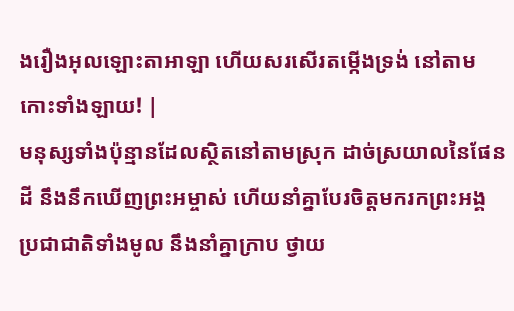ងរឿងអុលឡោះតាអាឡា ហើយសរសើរតម្កើងទ្រង់ នៅតាមកោះទាំងឡាយ! |
មនុស្សទាំងប៉ុន្មានដែលស្ថិតនៅតាមស្រុក ដាច់ស្រយាលនៃផែនដី នឹងនឹកឃើញព្រះអម្ចាស់ ហើយនាំគ្នាបែរចិត្តមករកព្រះអង្គ ប្រជាជាតិទាំងមូល នឹងនាំគ្នាក្រាប ថ្វាយ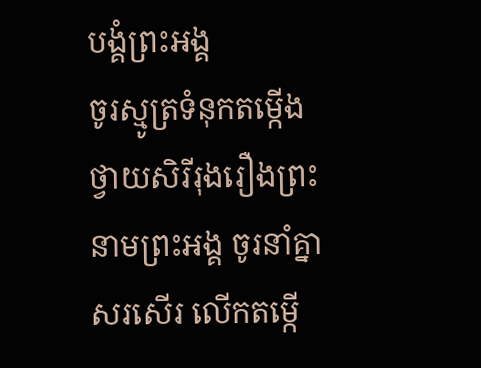បង្គំព្រះអង្គ
ចូរស្មូត្រទំនុកតម្កើង ថ្វាយសិរីរុងរឿងព្រះនាមព្រះអង្គ ចូរនាំគ្នាសរសើរ លើកតម្កើ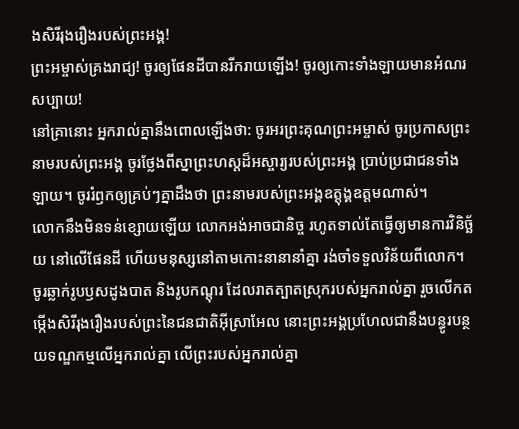ងសិរីរុងរឿងរបស់ព្រះអង្គ!
ព្រះអម្ចាស់គ្រងរាជ្យ! ចូរឲ្យផែនដីបានរីករាយឡើង! ចូរឲ្យកោះទាំងឡាយមានអំណរសប្បាយ!
នៅគ្រានោះ អ្នករាល់គ្នានឹងពោលឡើងថា: ចូរអរព្រះគុណព្រះអម្ចាស់ ចូរប្រកាសព្រះនាមរបស់ព្រះអង្គ ចូរថ្លែងពីស្នាព្រះហស្ដដ៏អស្ចារ្យរបស់ព្រះអង្គ ប្រាប់ប្រជាជនទាំងឡាយ។ ចូររំឭកឲ្យគ្រប់ៗគ្នាដឹងថា ព្រះនាមរបស់ព្រះអង្គឧត្ដុង្គឧត្ដមណាស់។
លោកនឹងមិនទន់ខ្សោយឡើយ លោកអង់អាចជានិច្ច រហូតទាល់តែធ្វើឲ្យមានការវិនិច្ឆ័យ នៅលើផែនដី ហើយមនុស្សនៅតាមកោះនានានាំគ្នា រង់ចាំទទួលវិន័យពីលោក។
ចូរឆ្លាក់រូបឫសដូងបាត និងរូបកណ្ដុរ ដែលរាតត្បាតស្រុករបស់អ្នករាល់គ្នា រួចលើកតម្កើងសិរីរុងរឿងរបស់ព្រះនៃជនជាតិអ៊ីស្រាអែល នោះព្រះអង្គប្រហែលជានឹងបន្ធូរបន្ថយទណ្ឌកម្មលើអ្នករាល់គ្នា លើព្រះរបស់អ្នករាល់គ្នា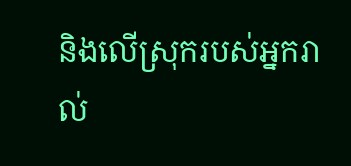និងលើស្រុករបស់អ្នករាល់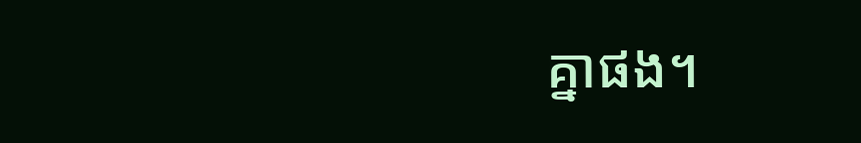គ្នាផង។